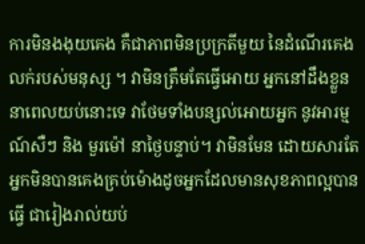ការមិនងងុយគេង គឺជាភាពមិនប្រក្រតីមួយ នៃដំណើរគេងលក់របស់មនុស្ស ។ វាមិនត្រឹមតែធ្វើអោយ អ្នកនៅដឹងខ្លួន នាពេលយប់នោះទេ វាថែមទាំងបន្សល់អោយអ្នក នូវអារម្មណ៍សឺៗ និង មួរម៉ៅ នាថ្ងៃបន្ទាប់។ វាមិនមែន ដោយសារតែ អ្នកមិនបានគេងគ្រប់ម៉ោងដូចអ្នកដែលមានសុខភាពល្អបានធ្វើ ជារៀងរាល់យប់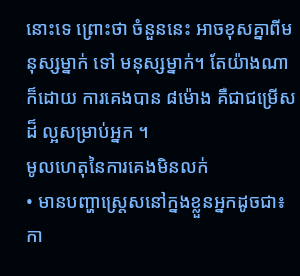នោះទេ ព្រោះថា ចំនួននេះ អាចខុសគ្នាពីមនុស្សម្នាក់ ទៅ មនុស្សម្នាក់។ តែយ៉ាងណាក៏ដោយ ការគេងបាន ៨ម៉ោង គឺជាជម្រើសដ៏ ល្អសម្រាប់អ្នក ។
មូលហេតុនៃការគេងមិនលក់
• មានបញ្ហាស្ត្រេសនៅក្នងខ្លួនអ្នកដូចជា៖ កា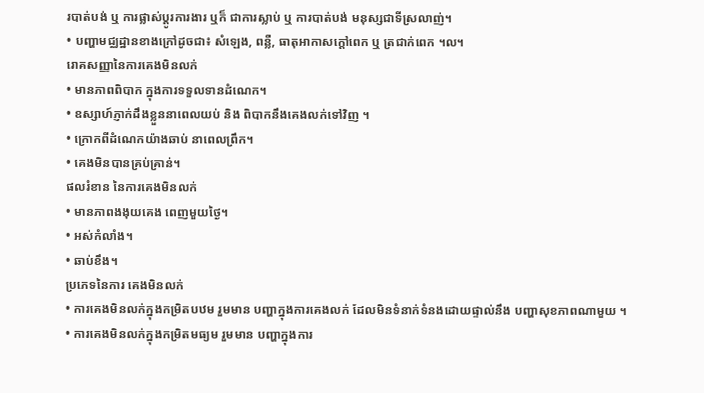របាត់បង់ ឬ ការផ្លាស់ប្តូរការងារ ឬក៏ ជាការស្លាប់ ឬ ការបាត់បង់ មនុស្សជាទីស្រលាញ់។
• បញ្ហាមជ្ឈដ្ឋានខាងក្រៅដូចជា៖ សំឡេង, ពន្លឺ, ធាតុអាកាសក្តៅពេក ឬ ត្រជាក់ពេក ។ល។
រោគសញ្ញានៃការគេងមិនលក់
• មានភាពពិបាក ក្នុងការទទួលទានដំណេក។
• ឧស្សាហ៍ភ្ញាក់ដឹងខ្លួននាពេលយប់ និង ពិបាកនឹងគេងលក់ទៅវិញ ។
• ក្រោកពីដំណេកយ៉ាងឆាប់ នាពេលព្រឹក។
• គេងមិនបានគ្រប់គ្រាន់។
ផលរំខាន នៃការគេងមិនលក់
• មានភាពងងុយគេង ពេញមួយថ្ងៃ។
• អស់កំលាំង។
• ឆាប់ខឹង។
ប្រភេទនៃការ គេងមិនលក់
• ការគេងមិនលក់ក្នុងកម្រិតបឋម រួមមាន បញ្ហាក្នុងការគេងលក់ ដែលមិនទំនាក់ទំនងដោយផ្ទាល់នឹង បញ្ហាសុខភាពណាមួយ ។
• ការគេងមិនលក់ក្នុងកម្រិតមធ្យម រួមមាន បញ្ហាក្នុងការ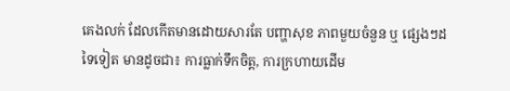គេងលក់ ដែលកើតមានដោយសារតែ បញ្ហាសុខ ភាពមួយចំនួន ឬ ផ្សេងៗដទៃទៀត មានដូចជា៖ ការធ្លាក់ទឹកចិត្ត, ការក្រហាយដើម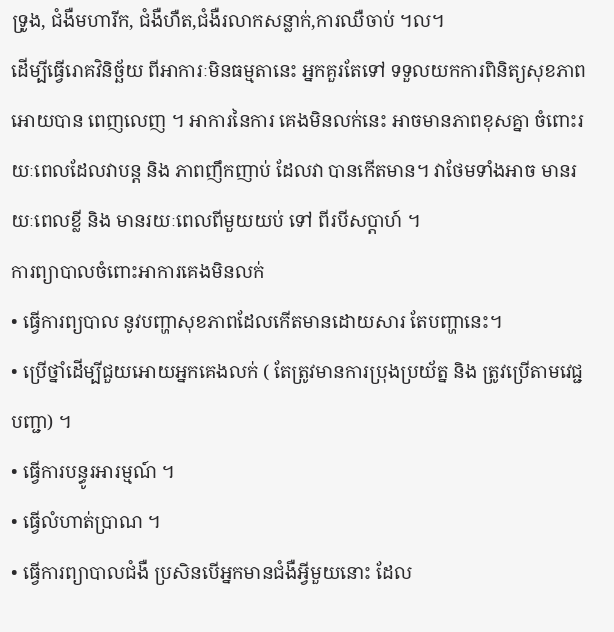ទ្រូង, ជំងឺមហារីក, ជំងឺហឺត,ជំងឺរលាកសន្លាក់,ការឈឺចាប់ ។ល។
ដើម្បីធ្វើរោគវិនិច្ឆ័យ ពីអាការៈមិនធម្មតានេះ អ្នកគួរតែទៅ ទទួលយកការពិនិត្យសុខភាពអោយបាន ពេញលេញ ។ អាការនៃការ គេងមិនលក់នេះ អាចមានភាពខុសគ្នា ចំពោះរយៈពេលដែលវាបន្ត និង ភាពញឹកញាប់ ដែលវា បានកើតមាន។ វាថែមទាំងអាច មានរយៈពេលខ្លី និង មានរយៈពេលពីមួយយប់ ទៅ ពីរបីសប្តាហ៍ ។
ការព្យាបាលចំពោះអាការគេងមិនលក់
• ធ្វើការព្យបាល នូវបញ្ហាសុខភាពដែលកើតមានដោយសារ តែបញ្ហានេះ។
• ប្រើថ្នាំដើម្បីជួយអោយអ្នកគេងលក់ ( តែត្រូវមានការប្រុងប្រយ័ត្ន និង ត្រូវប្រើតាមវេជ្ជបញ្ជា) ។
• ធ្វើការបន្ធូរអារម្មណ៍ ។
• ធ្វើលំហាត់ប្រាណ ។
• ធ្វើការព្យាបាលជំងឺ ប្រសិនបើអ្នកមានជំងឺអ្វីមួយនោះ ដែល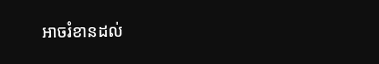អាចរំខានដល់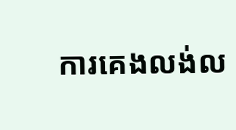ការគេងលង់ល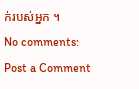ក់របស់អ្នក ។
No comments:
Post a Comment